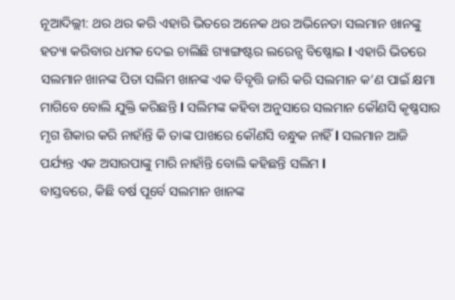ନୂଆଦିଲ୍ଲୀ: ଥର ଥର କରି ଏହାରି ଭିତରେ ଅନେକ ଥର ଅଭିନେତା ସଲମାନ ଖାନଙ୍କୁ ହତ୍ୟା କରିବାର ଧମକ ଦେଇ ଚାଲିଛି ଗ୍ୟାଙ୍ଗଷ୍ଟର ଲରେନ୍ସ ବିଷ୍ଣୋଇ l ଏହାରି ଭିତରେ ସଲମାନ ଖାନଙ୍କ ପିତା ସଲିମ ଖାନଙ୍କ ଏକ ବିବୃତ୍ତି ଜାରି କରି ସଲମାନ କ’ଣ ପାଇଁ କ୍ଷମା ମାଗିବେ ବୋଲି ଯୁକ୍ତି କରିଛନ୍ତି l ସଲିମଙ୍କ କହିବା ଅନୁସାରେ ସଲମାନ କୌଣସି କୃଷ୍ଣସାର ମୃଗ ଶିକାର କରି ନାହାଁନ୍ତି କି ତାଙ୍କ ପାଖରେ କୌଣସି ବନ୍ଧୁକ ନାହିଁ l ସଲମାନ ଆଜି ପର୍ଯ୍ୟନ୍ତ ଏକ ଅସାରପାଙ୍କୁ ମାରି ନାହାଁନ୍ତି ବୋଲି କହିଛନ୍ତି ସଲିମ l
ବାସ୍ତବରେ, କିଛି ବର୍ଷ ପୂର୍ବେ ସଲମାନ ଖାନଙ୍କ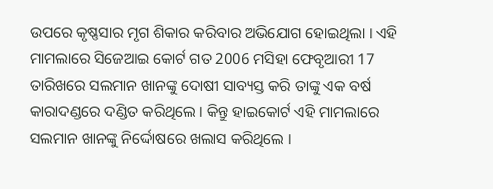ଉପରେ କୃଷ୍ଣସାର ମୃଗ ଶିକାର କରିବାର ଅଭିଯୋଗ ହୋଇଥିଲା । ଏହି ମାମଲାରେ ସିଜେଆଇ କୋର୍ଟ ଗତ 2006 ମସିହା ଫେବୃଆରୀ 17 ତାରିଖରେ ସଲମାନ ଖାନଙ୍କୁ ଦୋଷୀ ସାବ୍ୟସ୍ତ କରି ତାଙ୍କୁ ଏକ ବର୍ଷ କାରାଦଣ୍ଡରେ ଦଣ୍ଡିତ କରିଥିଲେ । କିନ୍ତୁ ହାଇକୋର୍ଟ ଏହି ମାମଲାରେ ସଲମାନ ଖାନଙ୍କୁ ନିର୍ଦ୍ଦୋଷରେ ଖଲାସ କରିଥିଲେ ।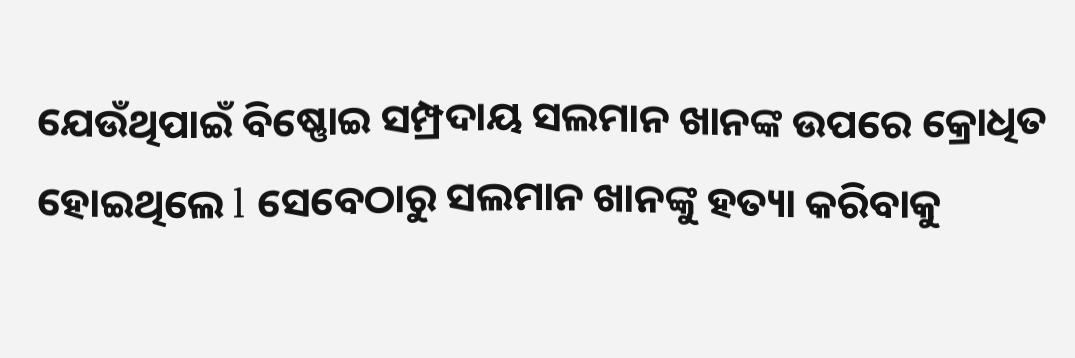ଯେଉଁଥିପାଇଁ ବିଷ୍ଣୋଇ ସମ୍ପ୍ରଦାୟ ସଲମାନ ଖାନଙ୍କ ଉପରେ କ୍ରୋଧିତ ହୋଇଥିଲେ l ସେବେଠାରୁ ସଲମାନ ଖାନଙ୍କୁ ହତ୍ୟା କରିବାକୁ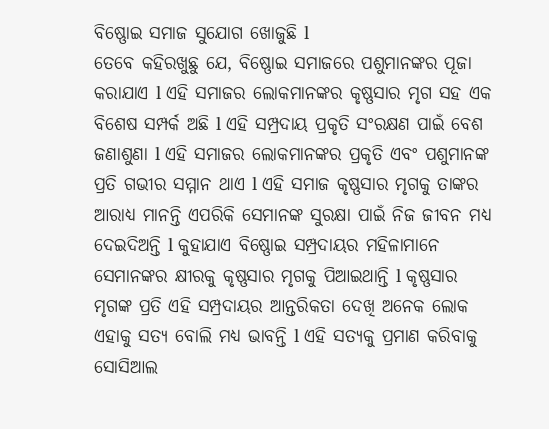ବିଷ୍ଣୋଇ ସମାଜ ସୁଯୋଗ ଖୋଜୁଛି l
ତେବେ କହିରଖୁଛୁ ଯେ, ବିଷ୍ଣୋଇ ସମାଜରେ ପଶୁମାନଙ୍କର ପୂଜା କରାଯାଏ l ଏହି ସମାଜର ଲୋକମାନଙ୍କର କୃଷ୍ଣସାର ମୃଗ ସହ ଏକ ବିଶେଷ ସମ୍ପର୍କ ଅଛି l ଏହି ସମ୍ପ୍ରଦାୟ ପ୍ରକୃତି ସଂରକ୍ଷଣ ପାଇଁ ବେଶ ଜଣାଶୁଣା l ଏହି ସମାଜର ଲୋକମାନଙ୍କର ପ୍ରକୃତି ଏବଂ ପଶୁମାନଙ୍କ ପ୍ରତି ଗଭୀର ସମ୍ମାନ ଥାଏ l ଏହି ସମାଜ କୃଷ୍ଣସାର ମୃଗକୁ ତାଙ୍କର ଆରାଧ୍ୟ ମାନନ୍ତି ଏପରିକି ସେମାନଙ୍କ ସୁରକ୍ଷା ପାଇଁ ନିଜ ଜୀବନ ମଧ୍ୟ ଦେଇଦିଅନ୍ତି l କୁହାଯାଏ ବିଷ୍ଣୋଇ ସମ୍ପ୍ରଦାୟର ମହିଳାମାନେ ସେମାନଙ୍କର କ୍ଷୀରକୁ କୃଷ୍ଣସାର ମୃଗକୁ ପିଆଇଥାନ୍ତି l କୃଷ୍ଣସାର ମୃଗଙ୍କ ପ୍ରତି ଏହି ସମ୍ପ୍ରଦାୟର ଆନ୍ତରିକତା ଦେଖି ଅନେକ ଲୋକ ଏହାକୁ ସତ୍ୟ ବୋଲି ମଧ୍ୟ ଭାବନ୍ତି l ଏହି ସତ୍ୟକୁ ପ୍ରମାଣ କରିବାକୁ ସୋସିଆଲ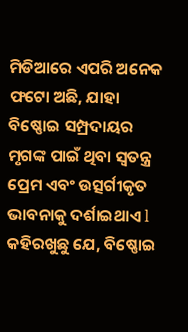ମିଡିଆରେ ଏପରି ଅନେକ ଫଟୋ ଅଛି, ଯାହା ବିଷ୍ଣୋଇ ସମ୍ପ୍ରଦାୟର ମୃଗଙ୍କ ପାଇଁ ଥିବା ସ୍ୱତନ୍ତ୍ର ପ୍ରେମ ଏବଂ ଉତ୍ସର୍ଗୀକୃତ ଭାବନାକୁ ଦର୍ଶାଇଥାଏ l
କହିରଖୁଛୁ ଯେ, ବିଷ୍ଣୋଇ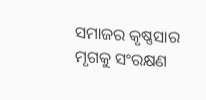ସମାଜର କୃଷ୍ଣସାର ମୃଗକୁ ସଂରକ୍ଷଣ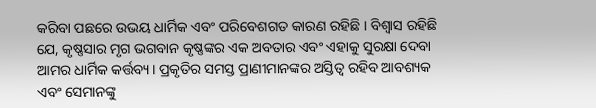କରିବା ପଛରେ ଉଭୟ ଧାର୍ମିକ ଏବଂ ପରିବେଶଗତ କାରଣ ରହିଛି । ବିଶ୍ୱାସ ରହିଛି ଯେ, କୃଷ୍ଣସାର ମୃଗ ଭଗବାନ କୃଷ୍ଣଙ୍କର ଏକ ଅବତାର ଏବଂ ଏହାକୁ ସୁରକ୍ଷା ଦେବା ଆମର ଧାର୍ମିକ କର୍ତ୍ତବ୍ୟ। ପ୍ରକୃତିର ସମସ୍ତ ପ୍ରାଣୀମାନଙ୍କର ଅସ୍ତିତ୍ୱ ରହିବ ଆବଶ୍ୟକ ଏବଂ ସେମାନଙ୍କୁ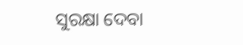ସୁରକ୍ଷା ଦେବା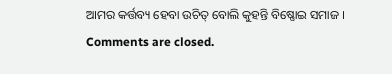ଆମର କର୍ତ୍ତବ୍ୟ ହେବା ଉଚିତ୍ ବୋଲି କୁହନ୍ତି ବିଷ୍ଣୋଇ ସମାଜ ।
Comments are closed.